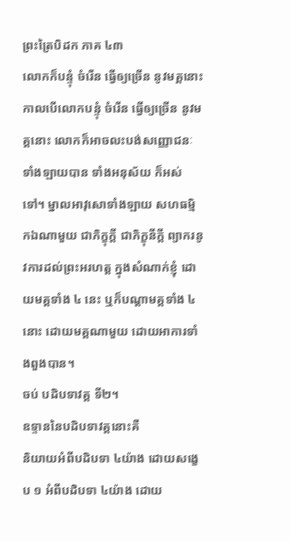ព្រះត្រៃបិដក ភាគ ៤៣
លោកក៏បន្ទុំ ចំរើន ធ្វើឲ្យច្រើន នូវមគ្គនោះ កាលបើលោកបន្ទុំ ចំរើន ធ្វើឲ្យច្រើន នូវមគ្គនោះ លោកក៏អាចលះបង់សញ្ញោជនៈទាំងឡាយបាន ទាំងអនុស័យ ក៏អស់ទៅ។ ម្នាលអាវុសោទាំងឡាយ សហធម្មិកឯណាមួយ ជាភិក្ខុក្ដី ជាភិក្ខុនីក្ដី ព្យាករនូវការដល់ព្រះអរហត្ត ក្នុងសំណាក់ខ្ញុំ ដោយមគ្គទាំង ៤ នេះ ឬក៏បណ្ដាមគ្គទាំង ៤ នោះ ដោយមគ្គណាមួយ ដោយអាការទាំងពួងបាន។
ចប់ បដិបទាវគ្គ ទី២។
ឧទ្ទាននៃបដិបទាវគ្គនោះគឺ
និយាយអំពីបដិបទា ៤យ៉ាង ដោយសង្ខេប ១ អំពីបដិបទា ៤យ៉ាង ដោយ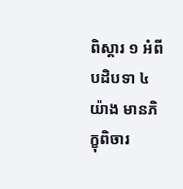ពិស្ដារ ១ អំពីបដិបទា ៤យ៉ាង មានភិក្ខុពិចារ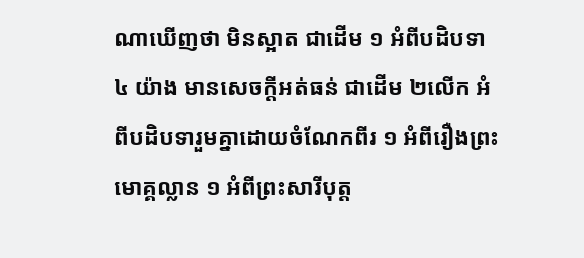ណាឃើញថា មិនស្អាត ជាដើម ១ អំពីបដិបទា ៤ យ៉ាង មានសេចក្ដីអត់ធន់ ជាដើម ២លើក អំពីបដិបទារួមគ្នាដោយចំណែកពីរ ១ អំពីរឿងព្រះមោគ្គល្លាន ១ អំពីព្រះសារីបុត្ត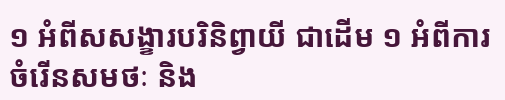១ អំពីសសង្ខារបរិនិព្វាយី ជាដើម ១ អំពីការចំរើនសមថៈ និង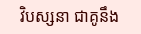វិបស្សនា ជាគូនឹង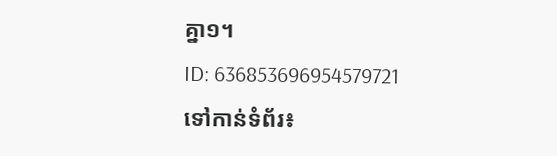គ្នា១។
ID: 636853696954579721
ទៅកាន់ទំព័រ៖